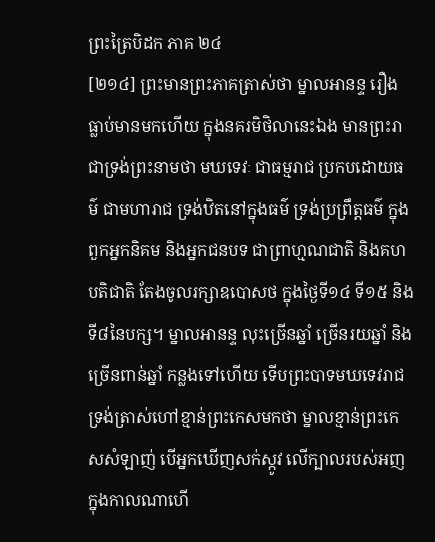ព្រះត្រៃបិដក ភាគ ២៤
[២១៤] ព្រះមានព្រះភាគត្រាស់ថា ម្នាលអានន្ទ រឿងធ្លាប់មានមកហើយ ក្នុងនគរមិថិលានេះឯង មានព្រះរាជាទ្រង់ព្រះនាមថា មឃទេវៈ ជាធម្មរាជ ប្រកបដោយធម៌ ជាមហារាជ ទ្រង់ឋិតនៅក្នុងធម៌ ទ្រង់ប្រព្រឹត្តធម៌ ក្នុងពួកអ្នកនិគម និងអ្នកជនបទ ជាព្រាហ្មណជាតិ និងគហបតិជាតិ តែងចូលរក្សាឧបោសថ ក្នុងថ្ងៃទី១៤ ទី១៥ និងទី៨នៃបក្ស។ ម្នាលអានន្ទ លុះច្រើនឆ្នាំ ច្រើនរយឆ្នាំ និងច្រើនពាន់ឆ្នាំ កន្លងទៅហើយ ទើបព្រះបាទមឃទេវរាជ ទ្រង់ត្រាស់ហៅខ្មាន់ព្រះកេសមកថា ម្នាលខ្មាន់ព្រះកេសសំឡាញ់ បើអ្នកឃើញសក់ស្កូវ លើក្បាលរបស់អញ ក្នុងកាលណាហើ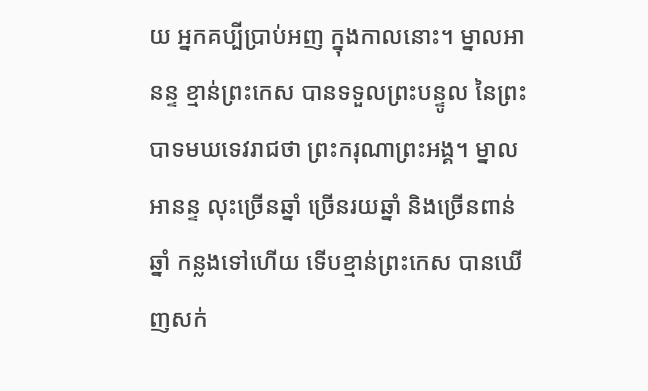យ អ្នកគប្បីប្រាប់អញ ក្នុងកាលនោះ។ ម្នាលអានន្ទ ខ្មាន់ព្រះកេស បានទទួលព្រះបន្ទូល នៃព្រះបាទមឃទេវរាជថា ព្រះករុណាព្រះអង្គ។ ម្នាលអានន្ទ លុះច្រើនឆ្នាំ ច្រើនរយឆ្នាំ និងច្រើនពាន់ឆ្នាំ កន្លងទៅហើយ ទើបខ្មាន់ព្រះកេស បានឃើញសក់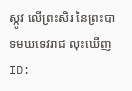ស្កូវ លើព្រះសិរ នៃព្រះបាទមឃទេវរាជ លុះឃើញ
ID: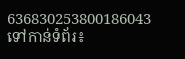636830253800186043
ទៅកាន់ទំព័រ៖